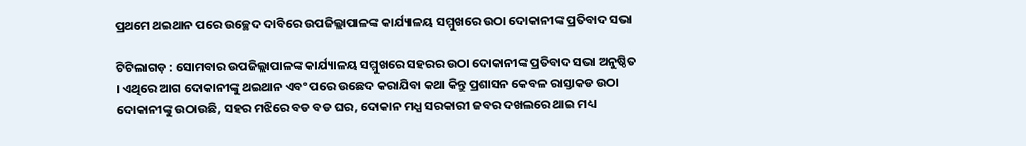ପ୍ରଥମେ ଥଇଥାନ ପରେ ଉଚ୍ଛେଦ ଦାବିରେ ଉପଜିଲ୍ଲାପାଳଙ୍କ କାର୍ଯ୍ୟାଳୟ ସମ୍ମୁଖରେ ଉଠା ଦୋକାନୀଙ୍କ ପ୍ରତିବାଦ ସଭା

ଟିଟିଲାଗଡ଼ : ସୋମବାର ଉପଜିଲ୍ଲାପାଳଙ୍କ କାର୍ଯ୍ୟାଳୟ ସମ୍ମୁଖରେ ସହରର ଉଠା ଦୋକାନୀଙ୍କ ପ୍ରତିବାଦ ସଭା ଅନୁଷ୍ଠିତ । ଏଥିରେ ଆଗ ଦୋକାନୀଙ୍କୁ ଥଇଥାନ ଏବଂ ପରେ ଉଛେଦ କରାଯିବା କଥା କିନ୍ତୁ ପ୍ରଶାସନ କେବଳ ରାସ୍ତାକଡ ଉଠା ଦୋକାନୀଙ୍କୁ ଉଠାଉଛି, ସହର ମଝିରେ ବଡ ବଡ ଘର, ଦୋକାନ ମଧ୍ଯ ସରକାରୀ ଜବର ଦଖଲରେ ଥାଇ ମଧ୍ୟ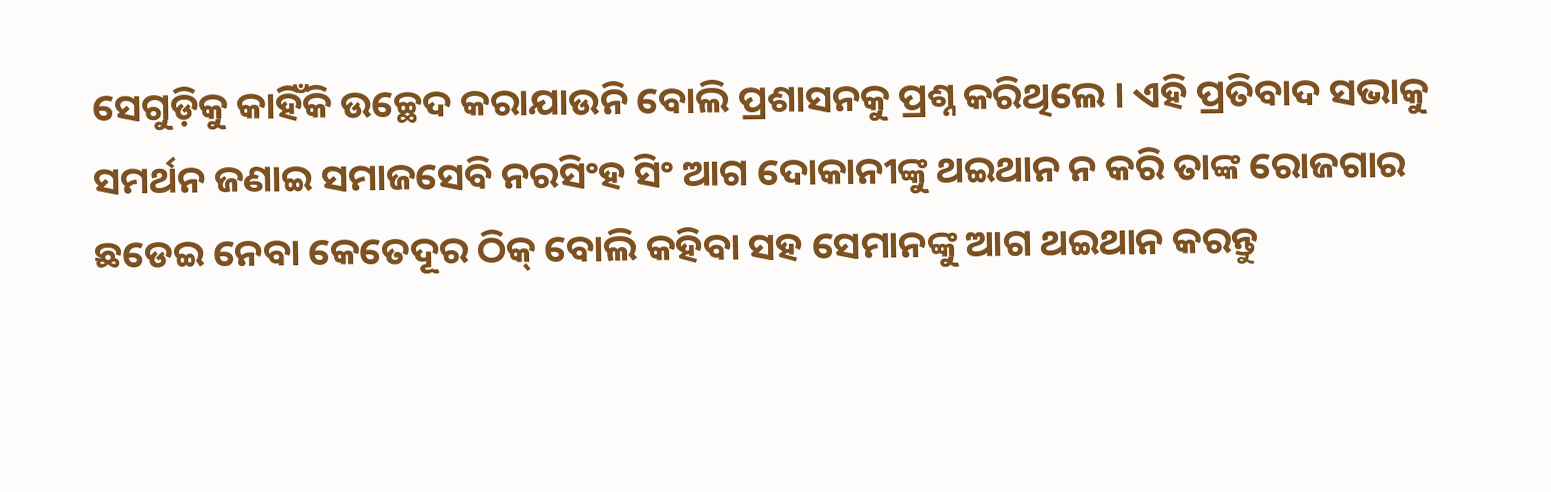ସେଗୁଡ଼ିକୁ କାହିଁକି ଉଚ୍ଛେଦ କରାଯାଉନି ବୋଲି ପ୍ରଶାସନକୁ ପ୍ରଶ୍ନ କରିଥିଲେ । ଏହି ପ୍ରତିବାଦ ସଭାକୁ ସମର୍ଥନ ଜଣାଇ ସମାଜସେବି ନରସିଂହ ସିଂ ଆଗ ଦୋକାନୀଙ୍କୁ ଥଇଥାନ ନ କରି ତାଙ୍କ ରୋଜଗାର ଛଡେଇ ନେବା କେତେଦୂର ଠିକ୍ ବୋଲି କହିବା ସହ ସେମାନଙ୍କୁ ଆଗ ଥଇଥାନ କରନ୍ତୁ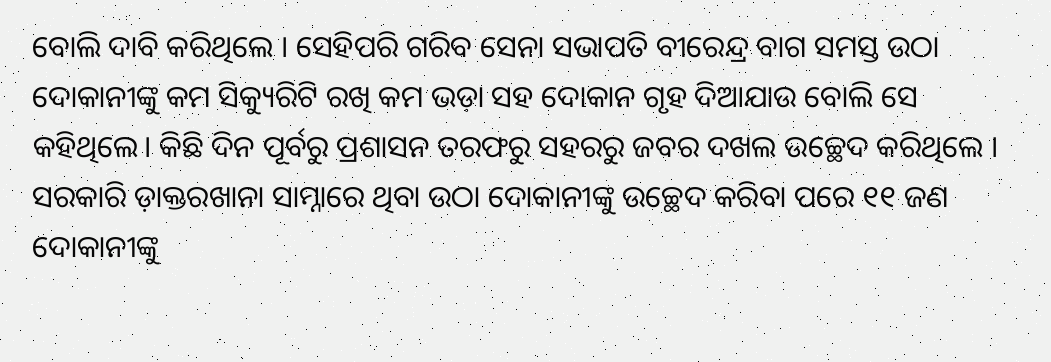ବୋଲି ଦାବି କରିଥିଲେ । ସେହିପରି ଗରିବ ସେନା ସଭାପତି ବୀରେନ୍ଦ୍ର ବାଗ ସମସ୍ତ ଉଠା ଦୋକାନୀଙ୍କୁ କମ ସିକ୍ୟୁରିଟି ରଖି କମ ଭଡ଼ା ସହ ଦୋକାନ ଗୃହ ଦିଆଯାଉ ବୋଲି ସେ କହିଥିଲେ। କିଛି ଦିନ ପୂର୍ବରୁ ପ୍ରଶାସନ ତରଫରୁ ସହରରୁ ଜବର ଦଖଲ ଉଚ୍ଛେଦ କରିଥିଲେ । ସରକାରି ଡ଼ାକ୍ତରଖାନା ସାମ୍ନାରେ ଥିବା ଉଠା ଦୋକାନୀଙ୍କୁ ଉଚ୍ଛେଦ କରିବା ପରେ ୧୧ ଜଣ ଦୋକାନୀଙ୍କୁ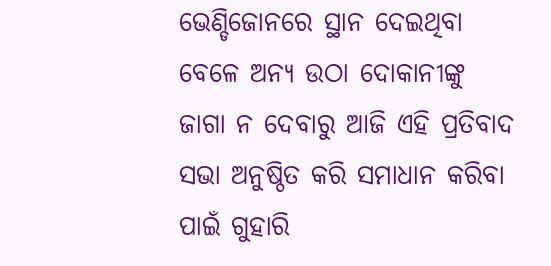ଭେଣ୍ଡିଜୋନରେ ସ୍ଥାନ ଦେଇଥିବା ବେଳେ ଅନ୍ୟ ଉଠା ଦୋକାନୀଙ୍କୁ ଜାଗା ନ ଦେବାରୁ ଆଜି ଏହି ପ୍ରତିବାଦ ସଭା ଅନୁଷ୍ଠିତ କରି ସମାଧାନ କରିବା ପାଇଁ ଗୁହାରି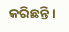କରିଛନ୍ତି ।